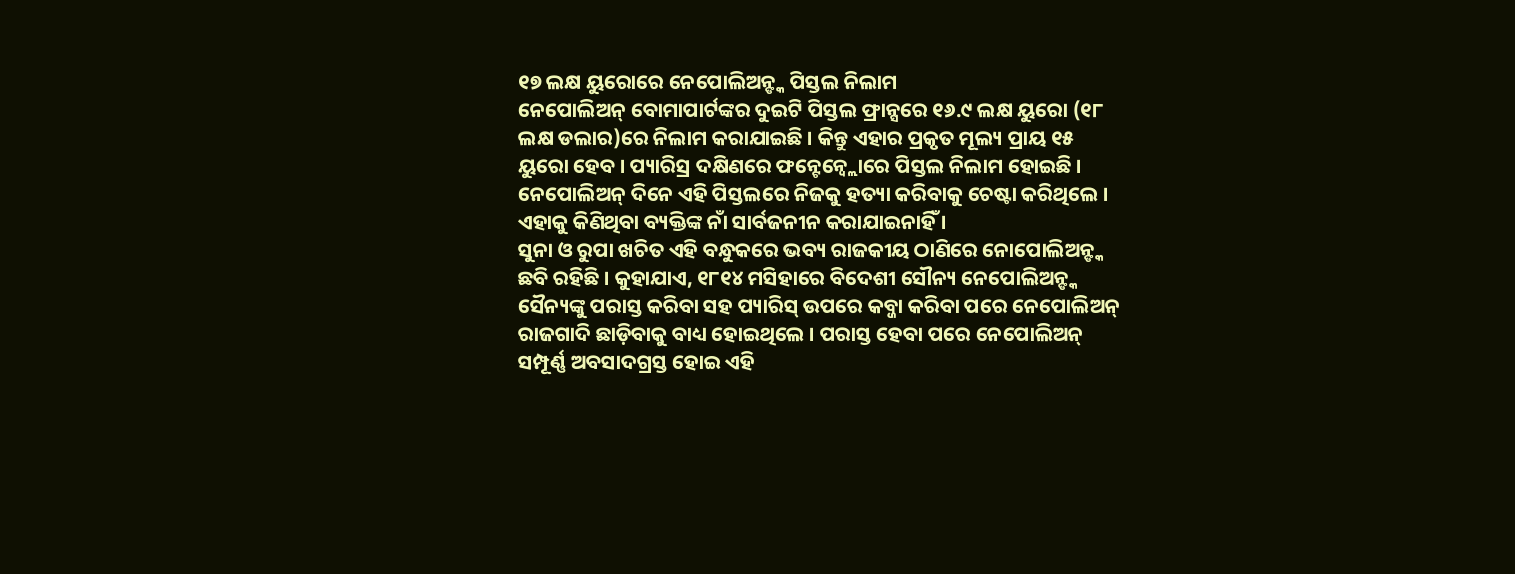୧୭ ଲକ୍ଷ ୟୁରୋରେ ନେପୋଲିଅନ୍ଙ୍କ ପିସ୍ତଲ ନିଲାମ
ନେପୋଲିଅନ୍ ବୋମାପାର୍ଟଙ୍କର ଦୁଇଟି ପିସ୍ତଲ ଫ୍ରାନ୍ସରେ ୧୬.୯ ଲକ୍ଷ ୟୁରୋ (୧୮ ଲକ୍ଷ ଡଲାର)ରେ ନିଲାମ କରାଯାଇଛି । କିନ୍ତୁ ଏହାର ପ୍ରକୃତ ମୂଲ୍ୟ ପ୍ରାୟ ୧୫ ୟୁରୋ ହେବ । ପ୍ୟାରିସ୍ର ଦକ୍ଷିଣରେ ଫନ୍ଟେନ୍ବ୍ଲୋରେ ପିସ୍ତଲ ନିଲାମ ହୋଇଛି । ନେପୋଲିଅନ୍ ଦିନେ ଏହି ପିସ୍ତଲରେ ନିଜକୁ ହତ୍ୟା କରିବାକୁ ଚେଷ୍ଟା କରିଥିଲେ । ଏହାକୁ କିଣିଥିବା ବ୍ୟକ୍ତିଙ୍କ ନାଁ ସାର୍ବଜନୀନ କରାଯାଇନାହିଁ ।
ସୁନା ଓ ରୁପା ଖଚିତ ଏହି ବନ୍ଧୁକରେ ଭବ୍ୟ ରାଜକୀୟ ଠାଣିରେ ନୋପୋଲିଅନ୍ଙ୍କ ଛବି ରହିଛି । କୁହାଯାଏ, ୧୮୧୪ ମସିହାରେ ବିଦେଶୀ ସୌନ୍ୟ ନେପୋଲିଅନ୍ଙ୍କ ସୈନ୍ୟଙ୍କୁ ପରାସ୍ତ କରିବା ସହ ପ୍ୟାରିସ୍ ଉପରେ କବ୍ଜା କରିବା ପରେ ନେପୋଲିଅନ୍ ରାଜଗାଦି ଛାଡ଼ିବାକୁ ବାଧ୍ୟ ହୋଇଥିଲେ । ପରାସ୍ତ ହେବା ପରେ ନେପୋଲିଅନ୍ ସମ୍ପୂର୍ଣ୍ଣ ଅବସାଦଗ୍ରସ୍ତ ହୋଇ ଏହି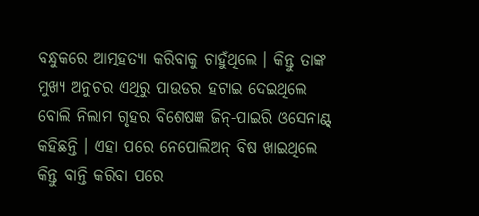ବନ୍ଧୁକରେ ଆତ୍ମହତ୍ୟା କରିବାକୁ ଚାହୁଁଥିଲେ । କିନ୍ତୁ ତାଙ୍କ ମୁଖ୍ୟ ଅନୁଚର ଏଥିରୁ ପାଉଡର ହଟାଇ ଦେଇଥିଲେ ବୋଲି ନିଲାମ ଗୃହର ବିଶେଷଜ୍ଞ ଜିନ୍-ପାଇରି ଓସେନାଣ୍ଟ୍ କହିଛନ୍ତି । ଏହା ପରେ ନେପୋଲିଅନ୍ ବିଷ ଖାଇଥିଲେ କିନ୍ତୁ ବାନ୍ତି କରିବା ପରେ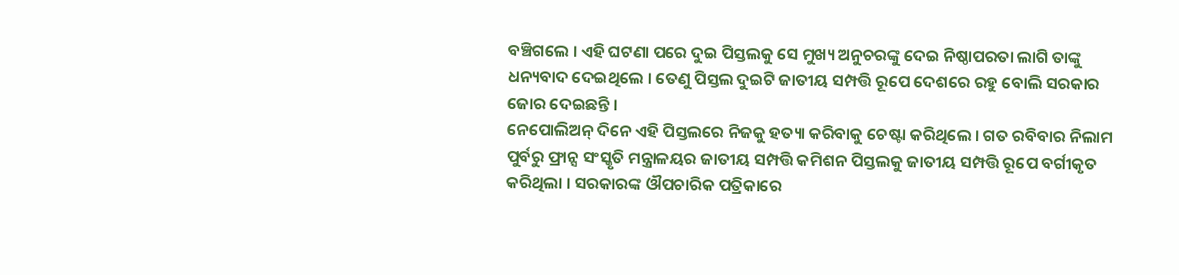ବଞ୍ଚିଗଲେ । ଏହି ଘଟଣା ପରେ ଦୁଇ ପିସ୍ତଲକୁ ସେ ମୁଖ୍ୟ ଅନୁଚରଙ୍କୁ ଦେଇ ନିଷ୍ଠାପରତା ଲାଗି ତାଙ୍କୁ ଧନ୍ୟବାଦ ଦେଇଥିଲେ । ତେଣୁ ପିସ୍ତଲ ଦୁଇଟି ଜାତୀୟ ସମ୍ପତ୍ତି ରୂପେ ଦେଶରେ ରହୁ ବୋଲି ସରକାର ଜୋର ଦେଇଛନ୍ତି ।
ନେପୋଲିଅନ୍ ଦିନେ ଏହି ପିସ୍ତଲରେ ନିଜକୁ ହତ୍ୟା କରିବାକୁ ଚେଷ୍ଟା କରିଥିଲେ । ଗତ ରବିବାର ନିଲାମ ପୁର୍ବରୁ ଫ୍ରାନ୍ସ ସଂସ୍କୃତି ମନ୍ତ୍ରାଳୟର ଜାତୀୟ ସମ୍ପତ୍ତି କମିଶନ ପିସ୍ତଲକୁ ଜାତୀୟ ସମ୍ପତ୍ତି ରୂପେ ବର୍ଗୀକୃତ କରିଥିଲା । ସରକାରଙ୍କ ଔପଚାରିକ ପତ୍ରିକାରେ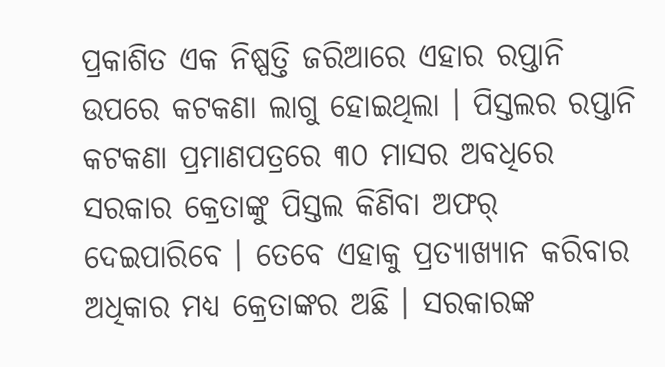ପ୍ରକାଶିତ ଏକ ନିଷ୍ପତ୍ତି ଜରିଆରେ ଏହାର ରପ୍ତାନି ଉପରେ କଟକଣା ଲାଗୁ ହୋଇଥିଲା । ପିସ୍ତଲର ରପ୍ତାନି କଟକଣା ପ୍ରମାଣପତ୍ରରେ ୩୦ ମାସର ଅବଧିରେ ସରକାର କ୍ରେତାଙ୍କୁ ପିସ୍ତଲ କିଣିବା ଅଫର୍ ଦେଇପାରିବେ । ତେବେ ଏହାକୁ ପ୍ରତ୍ୟାଖ୍ୟାନ କରିବାର ଅଧିକାର ମଧ୍ୟ କ୍ରେତାଙ୍କର ଅଛି । ସରକାରଙ୍କ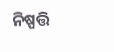ନିଷ୍ପତ୍ତି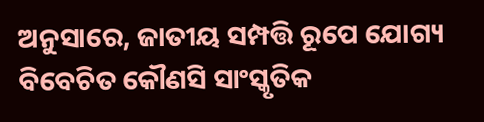ଅନୁସାରେ, ଜାତୀୟ ସମ୍ପତ୍ତି ରୂପେ ଯୋଗ୍ୟ ବିବେଚିତ କୌଣସି ସାଂସ୍କୃତିକ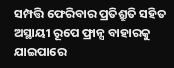ସମ୍ପତ୍ତି ଫେରିବାର ପ୍ରତିଶ୍ରୁତି ସହିତ ଅସ୍ଥାୟୀ ରୂପେ ଫ୍ରାନ୍ସ ବାହାରକୁ ଯାଇପାରେ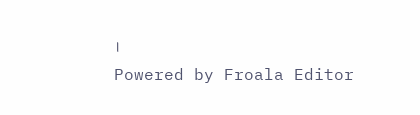।
Powered by Froala Editor